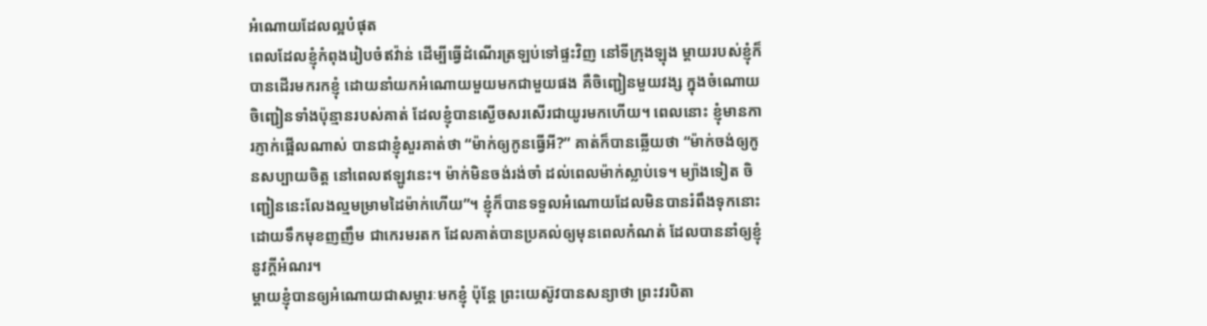អំណោយដែលល្អបំផុត
ពេលដែលខ្ញុំកំពុងរៀបចំឥវ៉ាន់ ដើម្បីធ្វើដំណើរត្រឡប់ទៅផ្ទះវិញ នៅទីក្រុងឡុង ម្តាយរបស់ខ្ញុំក៏បានដើរមករកខ្ញុំ ដោយនាំយកអំណោយមួយមកជាមួយផង គឺចិញ្ជៀនមួយវង្ស ក្នុងចំណោយចិញ្ជៀនទាំងប៉ុន្មានរបស់គាត់ ដែលខ្ញុំបានស្ងើចសរសើរជាយូរមកហើយ។ ពេលនោះ ខ្ញុំមានការភ្ញាក់ផ្អើលណាស់ បានជាខ្ញុំសួរគាត់ថា “ម៉ាក់ឲ្យកូនធ្វើអី?” គាត់ក៏បានឆ្លើយថា “ម៉ាក់ចង់ឲ្យកូនសប្បាយចិត្ត នៅពេលឥឡូវនេះ។ ម៉ាក់មិនចង់រង់ចាំ ដល់ពេលម៉ាក់ស្លាប់ទេ។ ម្យ៉ាងទៀត ចិញ្ជៀននេះលែងល្មមម្រាមដៃម៉ាក់ហើយ”។ ខ្ញុំក៏បានទទួលអំណោយដែលមិនបានរំពឹងទុកនោះ ដោយទឹកមុខញញឹម ជាកេរមរតក ដែលគាត់បានប្រគល់ឲ្យមុនពេលកំណត់ ដែលបាននាំឲ្យខ្ញុំនូវក្តីអំណរ។
ម្តាយខ្ញុំបានឲ្យអំណោយជាសម្ភារៈមកខ្ញុំ ប៉ុន្តែ ព្រះយេស៊ូវបានសន្យាថា ព្រះវរបិតា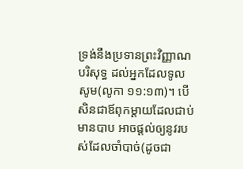ទ្រង់នឹងប្រទានព្រះវិញ្ញាណបរិសុទ្ធ ដល់អ្នកដែលទូលសូម(លូកា ១១:១៣)។ បើសិនជាឪពុកម្តាយដែលជាប់មានបាប អាចផ្តល់ឲ្យនូវរបស់ដែលចាំបាច់(ដូចជា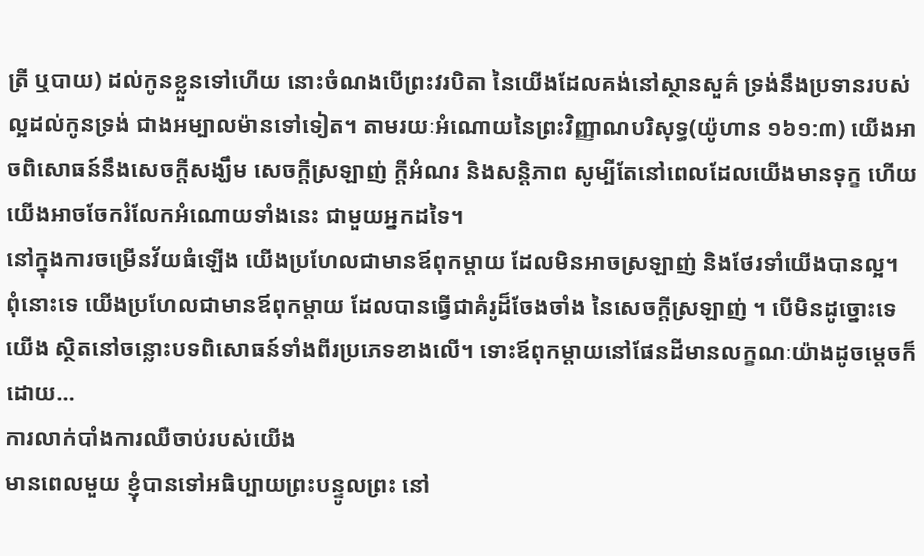ត្រី ឬបាយ) ដល់កូនខ្លួនទៅហើយ នោះចំណងបើព្រះវរបិតា នៃយើងដែលគង់នៅស្ថានសួគ៌ ទ្រង់នឹងប្រទានរបស់ល្អដល់កូនទ្រង់ ជាងអម្បាលម៉ានទៅទៀត។ តាមរយៈអំណោយនៃព្រះវិញ្ញាណបរិសុទ្ធ(យ៉ូហាន ១៦១:៣) យើងអាចពិសោធន៍នឹងសេចក្តីសង្ឃឹម សេចក្តីស្រឡាញ់ ក្តីអំណរ និងសន្តិភាព សូម្បីតែនៅពេលដែលយើងមានទុក្ខ ហើយយើងអាចចែករំលែកអំណោយទាំងនេះ ជាមួយអ្នកដទៃ។
នៅក្នុងការចម្រើនវ័យធំឡើង យើងប្រហែលជាមានឪពុកម្តាយ ដែលមិនអាចស្រឡាញ់ និងថែរទាំយើងបានល្អ។ ពុំនោះទេ យើងប្រហែលជាមានឪពុកម្តាយ ដែលបានធ្វើជាគំរូដ៏ចែងចាំង នៃសេចក្តីស្រឡាញ់ ។ បើមិនដូច្នោះទេ យើង ស្ថិតនៅចន្លោះបទពិសោធន៍ទាំងពីរប្រភេទខាងលើ។ ទោះឪពុកម្តាយនៅផែនដីមានលក្ខណៈយ៉ាងដូចម្តេចក៏ដោយ…
ការលាក់បាំងការឈឺចាប់របស់យើង
មានពេលមួយ ខ្ញុំបានទៅអធិប្បាយព្រះបន្ទូលព្រះ នៅ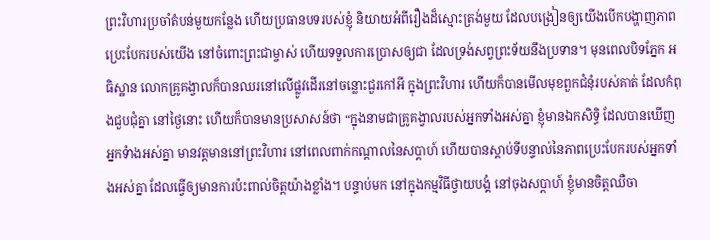ព្រះវិហារប្រចាំតំបន់មួយកន្លែង ហើយប្រធានបទរបស់ខ្ញុំ និយាយអំពីរឿងដ៏ស្មោះត្រង់មួយ ដែលបង្រៀនឲ្យយើងបើកបង្ហាញភាពប្រេះបែករបស់យើង នៅចំពោះព្រះជាម្ចាស់ ហើយទទួលការប្រោសឲ្យជា ដែលទ្រង់សព្វព្រះទ័យនឹងប្រទាន។ មុនពេលបិទភ្នែក អធិស្ឋាន លោកគ្រូគង្វាលក៏បានឈរនៅលើផ្លូវដើរនៅចន្លោះជួរកៅអី ក្នុងព្រះវិហារ ហើយក៏បានមើលមុខពួកជំនុំរបស់គាត់ ដែលកំពុងជួបជុំគ្នា នៅថ្ងៃនោះ ហើយក៏បានមានប្រសាសន៍ថា “ក្នុងនាមជាគ្រូគង្វាលរបស់អ្នកទាំងអស់គ្នា ខ្ញុំមានឯកសិទ្ធិ ដែលបានឃើញអ្នកទំាងអស់គ្នា មានវត្តមាននៅព្រះវិហារ នៅពេលពាក់កណ្តាលនៃសប្តាហ៍ ហើយបានស្តាប់ទីបន្ទាល់នៃភាពប្រេះបែករបស់អ្នកទាំងអស់គ្នា ដែលធ្វើឲ្យមានការប៉ះពាល់ចិត្តយ៉ាងខ្លាំង។ បន្ទាប់មក នៅក្នុងកម្មវិធីថ្វាយបង្គំ នៅចុងសប្តាហ៍ ខ្ញុំមានចិត្តឈឺចា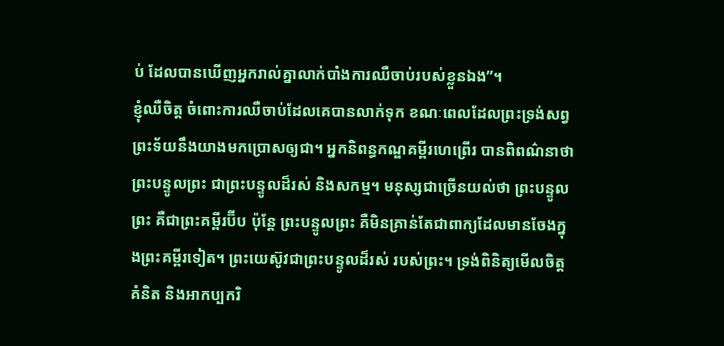ប់ ដែលបានឃើញអ្នករាល់គ្នាលាក់បាំងការឈឺចាប់របស់ខ្លួនឯង”។
ខ្ញុំឈឺចិត្ត ចំពោះការឈឺចាប់ដែលគេបានលាក់ទុក ខណៈពេលដែលព្រះទ្រង់សព្វព្រះទ័យនឹងយាងមកប្រោសឲ្យជា។ អ្នកនិពន្ធកណ្ឌគម្ពីរហេព្រើរ បានពិពណ៌នាថា ព្រះបន្ទូលព្រះ ជាព្រះបន្ទូលដ៏រស់ និងសកម្ម។ មនុស្សជាច្រើនយល់ថា ព្រះបន្ទូលព្រះ គឺជាព្រះគម្ពីរប៊ីប ប៉ុន្តែ ព្រះបន្ទូលព្រះ គឺមិនគ្រាន់តែជាពាក្យដែលមានចែងក្នុងព្រះគម្ពីរទៀត។ ព្រះយេស៊ូវជាព្រះបន្ទូលដ៏រស់ របស់ព្រះ។ ទ្រង់ពិនិត្យមើលចិត្តគំនិត និងអាកប្បករិ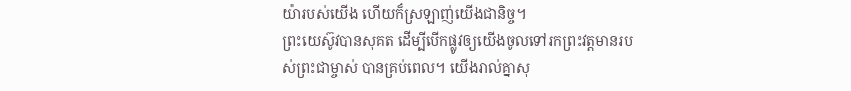យ៉ារបស់យើង ហើយក៏ស្រឡាញ់យើងជានិច្ច។
ព្រះយេស៊ូវបានសុគត ដើម្បីបើកផ្លូវឲ្យយើងចូលទៅរកព្រះវត្តមានរបស់ព្រះជាម្ចាស់ បានគ្រប់ពេល។ យើងរាល់គ្នាសុ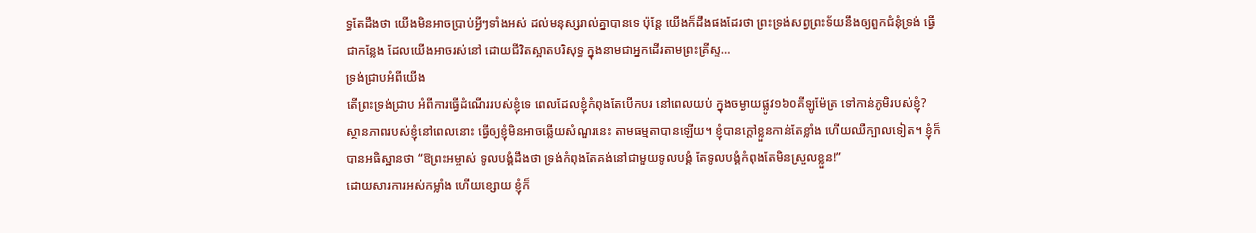ទ្ធតែដឹងថា យើងមិនអាចប្រាប់អ្វីៗទាំងអស់ ដល់មនុស្សរាល់គ្នាបានទេ ប៉ុន្តែ យើងក៏ដឹងផងដែរថា ព្រះទ្រង់សព្វព្រះទ័យនឹងឲ្យពួកជំនុំទ្រង់ ធ្វើជាកន្លែង ដែលយើងអាចរស់នៅ ដោយជីវិតស្អាតបរិសុទ្ធ ក្នុងនាមជាអ្នកដើរតាមព្រះគ្រីស្ទ…
ទ្រង់ជ្រាបអំពីយើង
តើព្រះទ្រង់ជ្រាប អំពីការធ្វើដំណើររបស់ខ្ញុំទេ ពេលដែលខ្ញុំកំពុងតែបើកបរ នៅពេលយប់ ក្នុងចម្ងាយផ្លូវ១៦០គីឡូម៉ែត្រ ទៅកាន់ភូមិរបស់ខ្ញុំ? ស្ថានភាពរបស់ខ្ញុំនៅពេលនោះ ធ្វើឲ្យខ្ញុំមិនអាចឆ្លើយសំណួរនេះ តាមធម្មតាបានឡើយ។ ខ្ញុំបានក្តៅខ្លួនកាន់តែខ្លាំង ហើយឈឺក្បាលទៀត។ ខ្ញុំក៏បានអធិស្ឋានថា “ឱព្រះអម្ចាស់ ទូលបង្គំដឹងថា ទ្រង់កំពុងតែគង់នៅជាមួយទូលបង្គំ តែទូលបង្គំកំពុងតែមិនស្រួលខ្លួន!”
ដោយសារការអស់កម្លាំង ហើយខ្សោយ ខ្ញុំក៏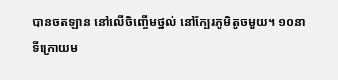បានចតឡាន នៅលើចិញ្ចើមថ្នល់ នៅក្បែរភូមិតូចមួយ។ ១០នាទីក្រោយម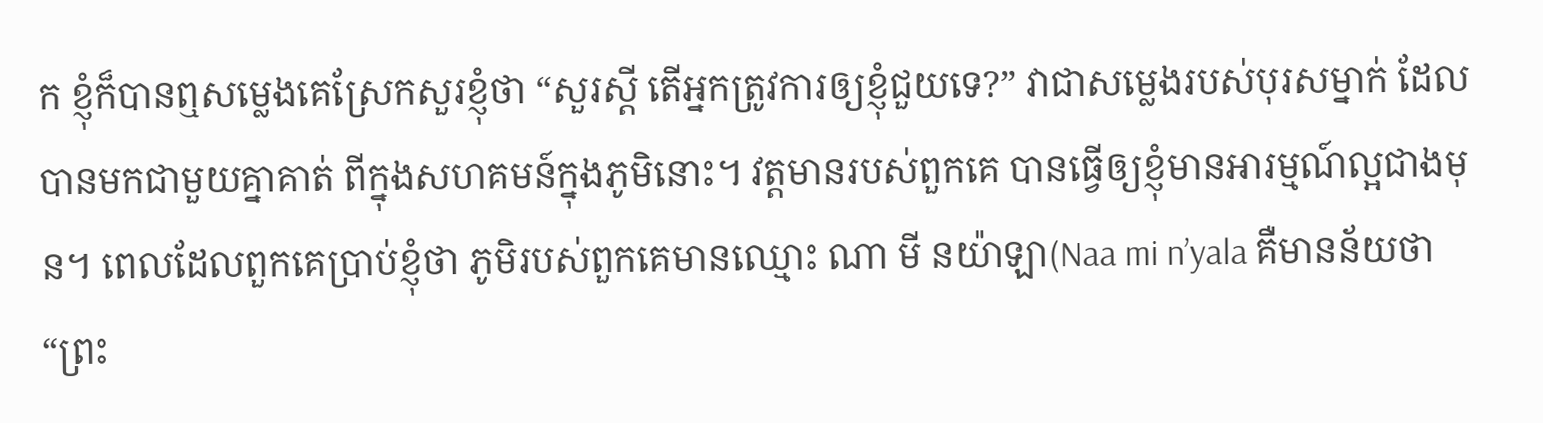ក ខ្ញុំក៏បានឮសម្លេងគេស្រែកសួរខ្ញុំថា “សួរស្តី តើអ្នកត្រូវការឲ្យខ្ញុំជួយទេ?” វាជាសម្លេងរបស់បុរសម្នាក់ ដែលបានមកជាមួយគ្នាគាត់ ពីក្នុងសហគមន៍ក្នុងភូមិនោះ។ វត្តមានរបស់ពួកគេ បានធ្វើឲ្យខ្ញុំមានអារម្មណ៍ល្អជាងមុន។ ពេលដែលពួកគេប្រាប់ខ្ញុំថា ភូមិរបស់ពួកគេមានឈ្មោះ ណា មី នយ៉ាឡា(Naa mi n’yala គឺមានន័យថា “ព្រះ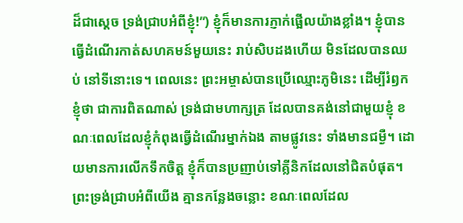ដ៏ជាស្តេច ទ្រង់ជ្រាបអំពីខ្ញុំ!”) ខ្ញុំក៏មានការភ្ញាក់ផ្អើលយ៉ាងខ្លាំង។ ខ្ញុំបានធ្វើដំណើរកាត់សហគមន៍មួយនេះ រាប់សិបដងហើយ មិនដែលបានឈប់ នៅទីនោះទេ។ ពេលនេះ ព្រះអម្ចាស់បានប្រើឈ្មោះភូមិនេះ ដើម្បីរំឭកខ្ញុំថា ជាការពិតណាស់ ទ្រង់ជាមហាក្សត្រ ដែលបានគង់នៅជាមួយខ្ញុំ ខណៈពេលដែលខ្ញុំកំពុងធ្វើដំណើរម្នាក់ឯង តាមផ្លូវនេះ ទាំងមានជម្ងឺ។ ដោយមានការលើកទឹកចិត្ត ខ្ញុំក៏បានប្រញាប់ទៅគ្លីនិកដែលនៅជិតបំផុត។
ព្រះទ្រង់ជ្រាបអំពីយើង គ្មានកន្លែងចន្លោះ ខណៈពេលដែល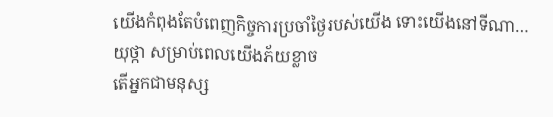យើងកំពុងតែបំពេញកិច្ចការប្រចាំថ្ងៃរបស់យើង ទោះយើងនៅទីណា…
យុថ្កា សម្រាប់ពេលយើងភ័យខ្លាច
តើអ្នកជាមនុស្ស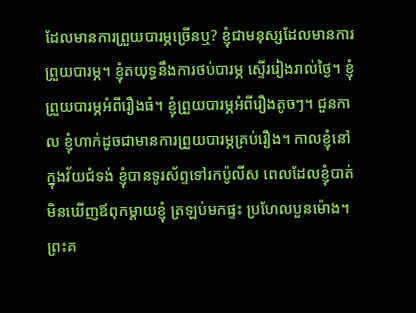ដែលមានការព្រួយបារម្ភច្រើនឬ? ខ្ញុំជាមនុស្សដែលមានការព្រួយបារម្ភ។ ខ្ញុំតយុទ្ធនឹងការថប់បារម្ភ ស្ទើររៀងរាល់ថ្ងៃ។ ខ្ញុំព្រួយបារម្ភអំពីរឿងធំ។ ខ្ញុំព្រួយបារម្ភអំពីរឿងតូចៗ។ ជួនកាល ខ្ញុំហាក់ដូចជាមានការព្រួយបារម្ភគ្រប់រឿង។ កាលខ្ញុំនៅក្នុងវ័យជំទង់ ខ្ញុំបានទូរស័ព្ទទៅរកប៉ូលីស ពេលដែលខ្ញុំបាត់មិនឃើញឪពុកម្តាយខ្ញុំ ត្រឡប់មកផ្ទះ ប្រហែលបួនម៉ោង។
ព្រះគ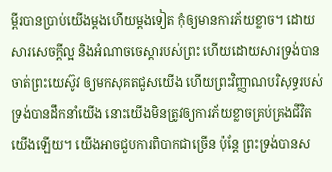ម្ពីរបានប្រាប់យើងម្តងហើយម្តងទៀត កុំឲ្យមានការភ័យខ្លាច។ ដោយសារសេចក្តីល្អ និងអំណាចចេស្តារបស់ព្រះ ហើយដោយសារទ្រង់បានចាត់ព្រះយេស៊ូវ ឲ្យមកសុគតជួសយើង ហើយព្រះវិញ្ញាណបរិសុទ្ធរបស់ទ្រង់បានដឹកនាំយើង នោះយើងមិនត្រូវឲ្យការភ័យខ្លាចគ្រប់គ្រងជីវិតយើងឡើយ។ យើងអាចជួបការពិបាកជាច្រើន ប៉ុន្តែ ព្រះទ្រង់បានស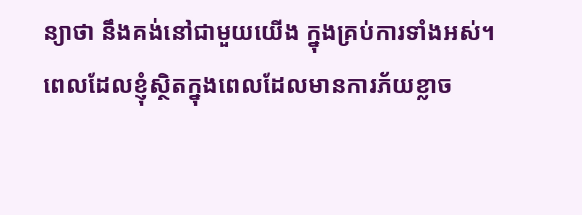ន្យាថា នឹងគង់នៅជាមួយយើង ក្នុងគ្រប់ការទាំងអស់។
ពេលដែលខ្ញុំស្ថិតក្នុងពេលដែលមានការភ័យខ្លាច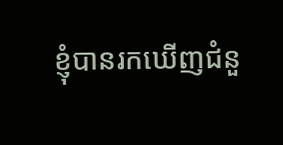ខ្ញុំបានរកឃើញជំនួ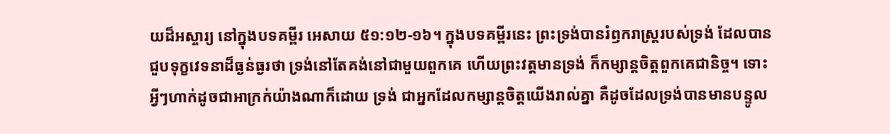យដ៏អស្ចារ្យ នៅក្នុងបទគម្ពីរ អេសាយ ៥១:១២-១៦។ ក្នុងបទគម្ពីរនេះ ព្រះទ្រង់បានរំឭករាស្រ្តរបស់ទ្រង់ ដែលបានជួបទុក្ខវេទនាដ៏ធ្ងន់ធ្ងរថា ទ្រង់នៅតែគង់នៅជាមួយពួកគេ ហើយព្រះវត្តមានទ្រង់ ក៏កម្សាន្តចិត្តពួកគេជានិច្ច។ ទោះអ្វីៗហាក់ដូចជាអាក្រក់យ៉ាងណាក៏ដោយ ទ្រង់ ជាអ្នកដែលកម្សាន្តចិត្តយើងរាល់គ្នា គឺដូចដែលទ្រង់បានមានបន្ទូល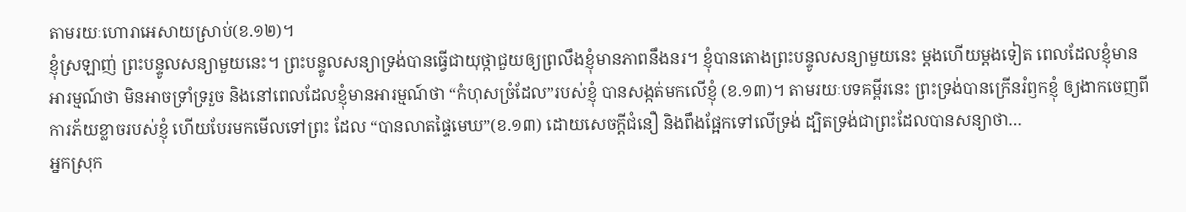តាមរយៈហោរាអេសាយស្រាប់(ខ.១២)។
ខ្ញុំស្រឡាញ់ ព្រះបន្ទូលសន្យាមួយនេះ។ ព្រះបន្ទូលសន្យាទ្រង់បានធ្វើជាយុថ្កាជួយឲ្យព្រលឹងខ្ញុំមានភាពនឹងនរ។ ខ្ញុំបានតោងព្រះបន្ទូលសន្យាមួយនេះ ម្តងហើយម្តងទៀត ពេលដែលខ្ញុំមានអារម្មណ៍ថា មិនអាចទ្រាំទ្ររួច និងនៅពេលដែលខ្ញុំមានអារម្មណ៍ថា “កំហុសច្រំដែល”របស់ខ្ញុំ បានសង្កត់មកលើខ្ញុំ (ខ.១៣)។ តាមរយៈបទគម្ពីរនេះ ព្រះទ្រង់បានក្រើនរំឭកខ្ញុំ ឲ្យងាកចេញពីការភ័យខ្លាចរបស់ខ្ញុំ ហើយបែរមកមើលទៅព្រះ ដែល “បានលាតផ្ទៃមេឃ”(ខ.១៣) ដោយសេចក្តីជំនឿ និងពឹងផ្អែកទៅលើទ្រង់ ដ្បិតទ្រង់ជាព្រះដែលបានសន្យាថា…
អ្នកស្រុក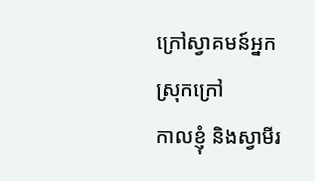ក្រៅស្វាគមន៍អ្នកស្រុកក្រៅ
កាលខ្ញុំ និងស្វាមីរ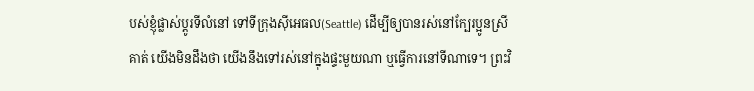បស់ខ្ញុំផ្លាស់ប្តូរទីលំនៅ ទៅទីក្រុងស៊ីអេធល(Seattle) ដើម្បីឲ្យបានរស់នៅក្បែរប្អូនស្រីគាត់ យើងមិនដឹងថា យើងនឹងទៅរស់នៅក្នុងផ្ទះមួយណា ឬធ្វើការនៅទីណាទេ។ ព្រះវិ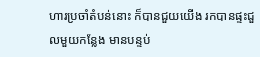ហារប្រចាំតំបន់នោះ ក៏បានជួយយើង រកបានផ្ទះជួលមួយកន្លែង មានបន្ទប់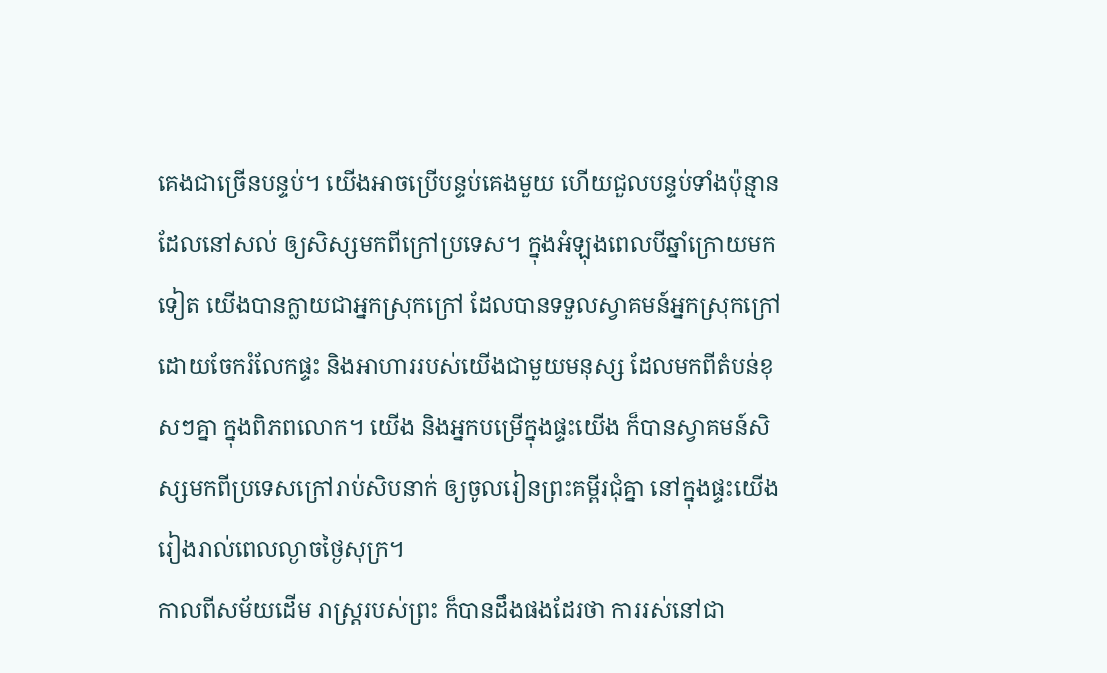គេងជាច្រើនបន្ទប់។ យើងអាចប្រើបន្ទប់គេងមួយ ហើយជួលបន្ទប់ទាំងប៉ុន្មាន ដែលនៅសល់ ឲ្យសិស្សមកពីក្រៅប្រទេស។ ក្នុងអំឡុងពេលបីឆ្នាំក្រោយមកទៀត យើងបានក្លាយជាអ្នកស្រុកក្រៅ ដែលបានទទួលស្វាគមន៍អ្នកស្រុកក្រៅ ដោយចែករំលែកផ្ទះ និងអាហាររបស់យើងជាមួយមនុស្ស ដែលមកពីតំបន់ខុសៗគ្នា ក្នុងពិភពលោក។ យើង និងអ្នកបម្រើក្នុងផ្ទះយើង ក៏បានស្វាគមន៍សិស្សមកពីប្រទេសក្រៅរាប់សិបនាក់ ឲ្យចូលរៀនព្រះគម្ពីរជុំគ្នា នៅក្នុងផ្ទះយើង រៀងរាល់ពេលល្ងាចថ្ងៃសុក្រ។
កាលពីសម័យដើម រាស្រ្តរបស់ព្រះ ក៏បានដឹងផងដែរថា ការរស់នៅជា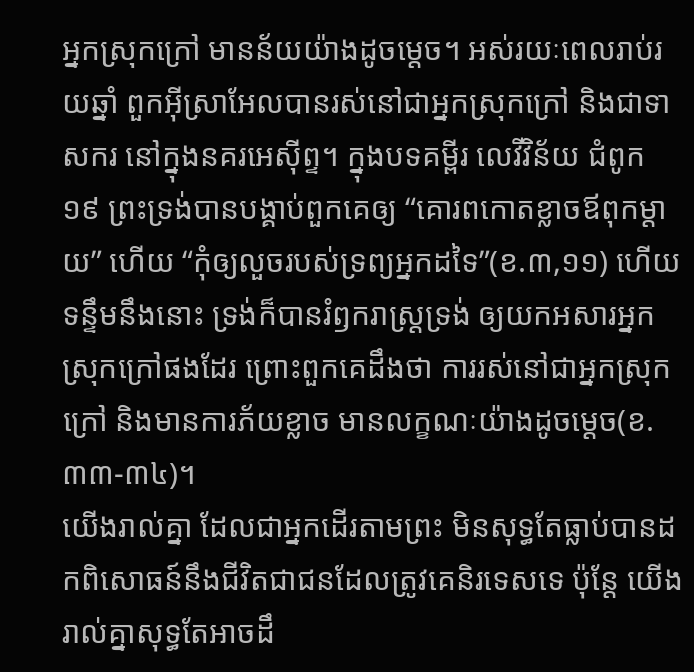អ្នកស្រុកក្រៅ មានន័យយ៉ាងដូចម្តេច។ អស់រយៈពេលរាប់រយឆ្នាំ ពួកអ៊ីស្រាអែលបានរស់នៅជាអ្នកស្រុកក្រៅ និងជាទាសករ នៅក្នុងនគរអេស៊ីព្ទ។ ក្នុងបទគម្ពីរ លេវីវិន័យ ជំពូក ១៩ ព្រះទ្រង់បានបង្គាប់ពួកគេឲ្យ “គោរពកោតខ្លាចឪពុកម្តាយ” ហើយ “កុំឲ្យលួចរបស់ទ្រព្យអ្នកដទៃ”(ខ.៣,១១) ហើយទន្ទឹមនឹងនោះ ទ្រង់ក៏បានរំឭករាស្រ្តទ្រង់ ឲ្យយកអសារអ្នកស្រុកក្រៅផងដែរ ព្រោះពួកគេដឹងថា ការរស់នៅជាអ្នកស្រុកក្រៅ និងមានការភ័យខ្លាច មានលក្ខណៈយ៉ាងដូចម្តេច(ខ.៣៣-៣៤)។
យើងរាល់គ្នា ដែលជាអ្នកដើរតាមព្រះ មិនសុទ្ធតែធ្លាប់បានដកពិសោធន៍នឹងជីវិតជាជនដែលត្រូវគេនិរទេសទេ ប៉ុន្តែ យើងរាល់គ្នាសុទ្ធតែអាចដឹ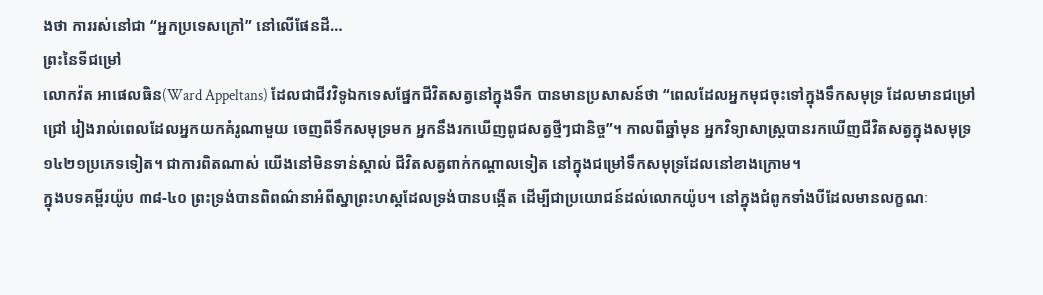ងថា ការរស់នៅជា “អ្នកប្រទេសក្រៅ” នៅលើផែនដី…
ព្រះនៃទីជម្រៅ
លោកវ៉ត អាផេលធិន(Ward Appeltans) ដែលជាជីវវិទូឯកទេសផ្នែកជីវិតសត្វនៅក្នុងទឹក បានមានប្រសាសន៍ថា “ពេលដែលអ្នកមុជចុះទៅក្នុងទឹកសមុទ្រ ដែលមានជម្រៅជ្រៅ រៀងរាល់ពេលដែលអ្នកយកគំរូណាមួយ ចេញពីទឹកសមុទ្រមក អ្នកនឹងរកឃើញពូជសត្វថ្មីៗជានិច្ច”។ កាលពីឆ្នាំមុន អ្នកវិទ្យាសាស្រ្តបានរកឃើញជីវិតសត្វក្នុងសមុទ្រ ១៤២១ប្រភេទទៀត។ ជាការពិតណាស់ យើងនៅមិនទាន់ស្គាល់ ជីវិតសត្វពាក់កណ្តាលទៀត នៅក្នុងជម្រៅទឹកសមុទ្រដែលនៅខាងក្រោម។
ក្នុងបទគម្ពីរយ៉ូប ៣៨-៤០ ព្រះទ្រង់បានពិពណ៌នាអំពីស្នាព្រះហស្តដែលទ្រង់បានបង្កើត ដើម្បីជាប្រយោជន៍ដល់លោកយ៉ូប។ នៅក្នុងជំពូកទាំងបីដែលមានលក្ខណៈ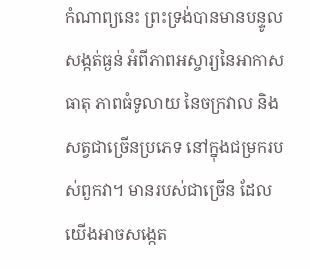កំណាព្យនេះ ព្រះទ្រង់បានមានបន្ទូលសង្កត់ធ្ងន់ អំពីភាពអស្ចារ្យនៃអាកាសធាតុ ភាពធំទូលាយ នៃចក្រវាល និងសត្វជាច្រើនប្រភេទ នៅក្នុងជម្រករបស់ពួកវា។ មានរបស់ជាច្រើន ដែលយើងអាចសង្កេត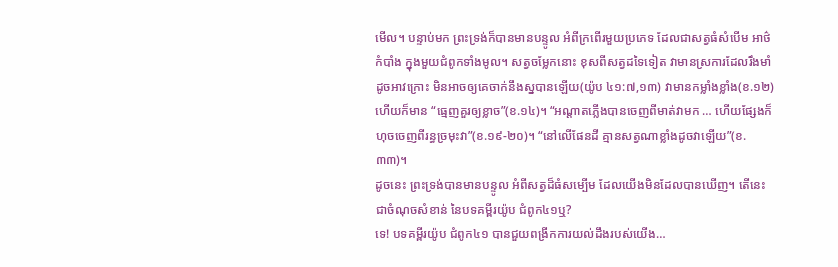មើល។ បន្ទាប់មក ព្រះទ្រង់ក៏បានមានបន្ទូល អំពីក្រពើរមួយប្រភេទ ដែលជាសត្វធំសំបើម អាថ៌កំបាំង ក្នុងមួយជំពូកទាំងមូល។ សត្វចម្លែកនោះ ខុសពីសត្វដទៃទៀត វាមានស្រការដែលរឹងមាំដូចអាវក្រោះ មិនអាចឲ្យគេចាក់នឹងស្នបានឡើយ(យ៉ូប ៤១:៧,១៣) វាមានកម្លាំងខ្លាំង(ខ.១២) ហើយក៏មាន “ធ្មេញគួរឲ្យខ្លាច”(ខ.១៤)។ “អណ្តាតភ្លើងបានចេញពីមាត់វាមក … ហើយផ្សែងក៏ហុចចេញពីរន្ធច្រមុះវា”(ខ.១៩-២០)។ “នៅលើផែនដី គ្មានសត្វណាខ្លាំងដូចវាឡើយ”(ខ.៣៣)។
ដូចនេះ ព្រះទ្រង់បានមានបន្ទូល អំពីសត្វដ៏ធំសម្បើម ដែលយើងមិនដែលបានឃើញ។ តើនេះជាចំណុចសំខាន់ នៃបទគម្ពីរយ៉ូប ជំពូក៤១ឬ?
ទេ! បទគម្ពីរយ៉ូប ជំពូក៤១ បានជួយពង្រីកការយល់ដឹងរបស់យើង…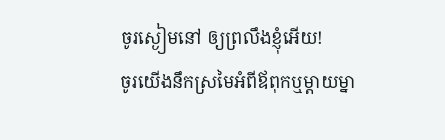ចូរស្ងៀមនៅ ឲ្យព្រលឹងខ្ញុំអើយ!
ចូរយើងនឹកស្រមៃអំពីឪពុកឬម្តាយម្នា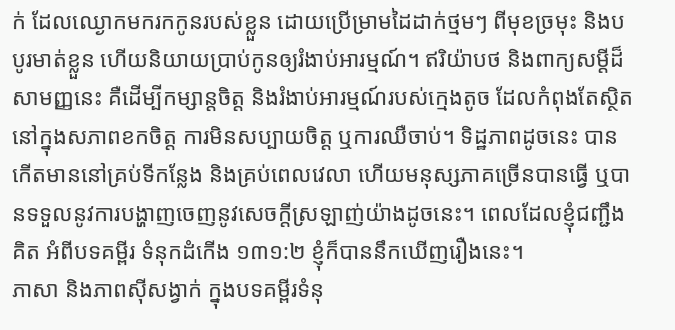ក់ ដែលឈ្ងោកមករកកូនរបស់ខ្លួន ដោយប្រើម្រាមដៃដាក់ថ្មមៗ ពីមុខច្រមុះ និងបបូរមាត់ខ្លួន ហើយនិយាយប្រាប់កូនឲ្យរំងាប់អារម្មណ៍។ ឥរិយ៉ាបថ និងពាក្យសម្តីដ៏សាមញ្ញនេះ គឺដើម្បីកម្សាន្តចិត្ត និងរំងាប់អារម្មណ៍របស់ក្មេងតូច ដែលកំពុងតែស្ថិតនៅក្នុងសភាពខកចិត្ត ការមិនសប្បាយចិត្ត ឬការឈឺចាប់។ ទិដ្ឋភាពដូចនេះ បានកើតមាននៅគ្រប់ទីកន្លែង និងគ្រប់ពេលវេលា ហើយមនុស្សភាគច្រើនបានធ្វើ ឬបានទទួលនូវការបង្ហាញចេញនូវសេចក្តីស្រឡាញ់យ៉ាងដូចនេះ។ ពេលដែលខ្ញុំជញ្ជឹងគិត អំពីបទគម្ពីរ ទំនុកដំកើង ១៣១:២ ខ្ញុំក៏បាននឹកឃើញរឿងនេះ។
ភាសា និងភាពស៊ីសង្វាក់ ក្នុងបទគម្ពីរទំនុ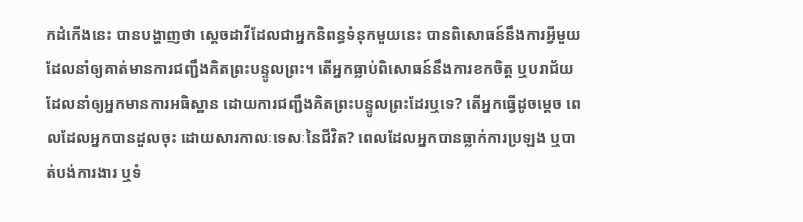កដំកើងនេះ បានបង្ហាញថា ស្តេចដាវីដែលជាអ្នកនិពន្ធទំនុកមួយនេះ បានពិសោធន៍នឹងការអ្វីមួយ ដែលនាំឲ្យគាត់មានការជញ្ជឹងគិតព្រះបន្ទូលព្រះ។ តើអ្នកធ្លាប់ពិសោធន៍នឹងការខកចិត្ត ឬបរាជ័យ ដែលនាំឲ្យអ្នកមានការអធិស្ឋាន ដោយការជញ្ជឹងគិតព្រះបន្ទូលព្រះដែរឬទេ? តើអ្នកធ្វើដូចម្តេច ពេលដែលអ្នកបានដួលចុះ ដោយសារកាលៈទេសៈនៃជីវិត? ពេលដែលអ្នកបានធ្លាក់ការប្រឡង ឬបាត់បង់ការងារ ឬទំ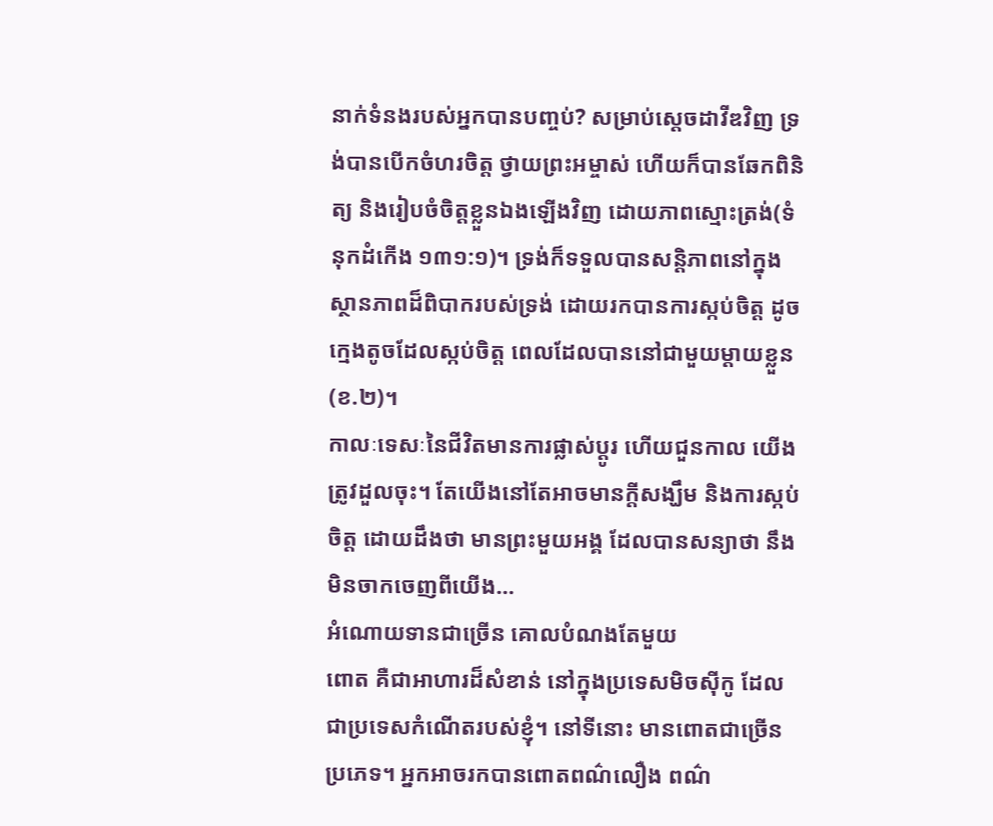នាក់ទំនងរបស់អ្នកបានបញ្ចប់? សម្រាប់ស្តេចដាវីឌវិញ ទ្រង់បានបើកចំហរចិត្ត ថ្វាយព្រះអម្ចាស់ ហើយក៏បានឆែកពិនិត្យ និងរៀបចំចិត្តខ្លួនឯងឡើងវិញ ដោយភាពស្មោះត្រង់(ទំនុកដំកើង ១៣១:១)។ ទ្រង់ក៏ទទួលបានសន្តិភាពនៅក្នុងស្ថានភាពដ៏ពិបាករបស់ទ្រង់ ដោយរកបានការស្កប់ចិត្ត ដូចក្មេងតូចដែលស្កប់ចិត្ត ពេលដែលបាននៅជាមួយម្តាយខ្លួន(ខ.២)។
កាលៈទេសៈនៃជីវិតមានការផ្លាស់ប្តូរ ហើយជួនកាល យើងត្រូវដួលចុះ។ តែយើងនៅតែអាចមានក្តីសង្ឃឹម និងការស្កប់ចិត្ត ដោយដឹងថា មានព្រះមួយអង្គ ដែលបានសន្យាថា នឹងមិនចាកចេញពីយើង…
អំណោយទានជាច្រើន គោលបំណងតែមួយ
ពោត គឺជាអាហារដ៏សំខាន់ នៅក្នុងប្រទេសមិចស៊ីកូ ដែលជាប្រទេសកំណើតរបស់ខ្ញុំ។ នៅទីនោះ មានពោតជាច្រើនប្រភេទ។ អ្នកអាចរកបានពោតពណ៌លឿង ពណ៌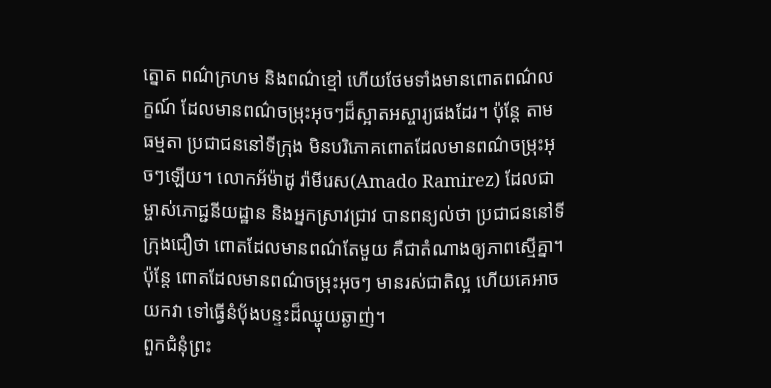ត្នោត ពណ៌ក្រហម និងពណ៌ខ្មៅ ហើយថែមទាំងមានពោតពណ៌លក្ខណ៍ ដែលមានពណ៌ចម្រុះអុចៗដ៏ស្អាតអស្ចារ្យផងដែរ។ ប៉ុន្តែ តាមធម្មតា ប្រជាជននៅទីក្រុង មិនបរិភោគពោតដែលមានពណ៌ចម្រុះអុចៗឡើយ។ លោកអ័ម៉ាដូ រ៉ាមីរេស(Amado Ramirez) ដែលជាម្ចាស់ភោជ្ជនីយដ្ឋាន និងអ្នកស្រាវជ្រាវ បានពន្យល់ថា ប្រជាជននៅទីក្រុងជឿថា ពោតដែលមានពណ៌តែមួយ គឺជាតំណាងឲ្យភាពស្មើគ្នា។ ប៉ុន្តែ ពោតដែលមានពណ៌ចម្រុះអុចៗ មានរស់ជាតិល្អ ហើយគេអាចយកវា ទៅធ្វើនំប៉័ងបន្ទះដ៏ឈ្ហុយឆ្ងាញ់។
ពួកជំនុំព្រះ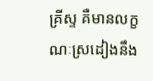គ្រីស្ទ គឺមានលក្ខណៈស្រដៀងនឹង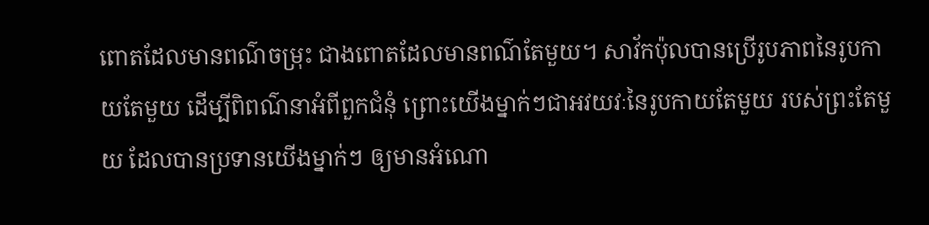ពោតដែលមានពណ៌ចម្រុះ ជាងពោតដែលមានពណ៌តែមួយ។ សាវ័កប៉ុលបានប្រើរូបភាពនៃរូបកាយតែមួយ ដើម្បីពិពណ៌នាអំពីពួកជំនុំ ព្រោះយើងម្នាក់ៗជាអវយវៈនៃរូបកាយតែមួយ របស់ព្រះតែមួយ ដែលបានប្រទានយើងម្នាក់ៗ ឲ្យមានអំណោ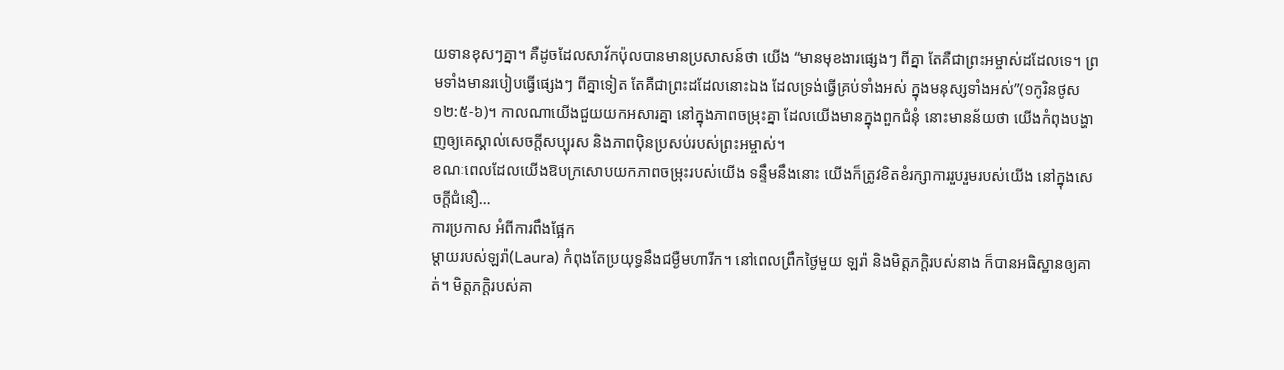យទានខុសៗគ្នា។ គឺដូចដែលសាវ័កប៉ុលបានមានប្រសាសន៍ថា យើង “មានមុខងារផ្សេងៗ ពីគ្នា តែគឺជាព្រះអម្ចាស់ដដែលទេ។ ព្រមទាំងមានរបៀបធ្វើផ្សេងៗ ពីគ្នាទៀត តែគឺជាព្រះដដែលនោះឯង ដែលទ្រង់ធ្វើគ្រប់ទាំងអស់ ក្នុងមនុស្សទាំងអស់”(១កូរិនថូស ១២:៥-៦)។ កាលណាយើងជួយយកអសារគ្នា នៅក្នុងភាពចម្រុះគ្នា ដែលយើងមានក្នុងពួកជំនុំ នោះមានន័យថា យើងកំពុងបង្ហាញឲ្យគេស្គាល់សេចក្តីសប្បុរស និងភាពប៉ិនប្រសប់របស់ព្រះអម្ចាស់។
ខណៈពេលដែលយើងឱបក្រសោបយកភាពចម្រុះរបស់យើង ទន្ទឹមនឹងនោះ យើងក៏ត្រូវខិតខំរក្សាការរួបរួមរបស់យើង នៅក្នុងសេចក្តីជំនឿ…
ការប្រកាស អំពីការពឹងផ្អែក
ម្តាយរបស់ឡរ៉ា(Laura) កំពុងតែប្រយុទ្ធនឹងជម្ងឺមហារីក។ នៅពេលព្រឹកថ្ងៃមួយ ឡរ៉ា និងមិត្តភក្តិរបស់នាង ក៏បានអធិស្ឋានឲ្យគាត់។ មិត្តភក្តិរបស់គា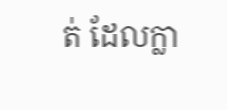ត់ ដែលក្លា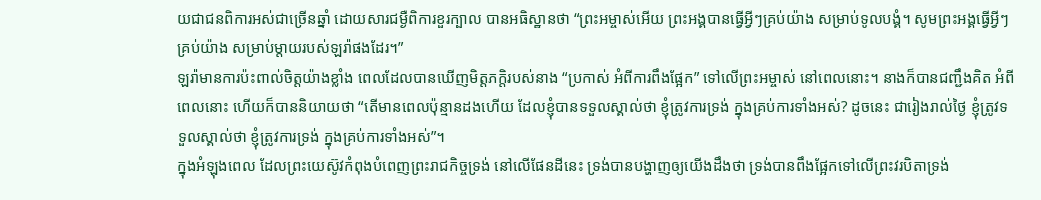យជាជនពិការអស់ជាច្រើនឆ្នាំ ដោយសារជម្ងឺពិការខួរក្បាល បានអធិស្ឋានថា “ព្រះអម្ចាស់អើយ ព្រះអង្គបានធ្វើអ្វីៗគ្រប់យ៉ាង សម្រាប់ទូលបង្គំ។ សូមព្រះអង្គធ្វើអ្វីៗគ្រប់យ៉ាង សម្រាប់ម្តាយរបស់ឡរ៉ាផងដែរ។”
ឡរ៉ាមានការប៉ះពាល់ចិត្តយ៉ាងខ្លាំង ពេលដែលបានឃើញមិត្តភក្តិរបស់នាង “ប្រកាស់ អំពីការពឹងផ្អែក” ទៅលើព្រះអម្ចាស់ នៅពេលនោះ។ នាងក៏បានជញ្ជឹងគិត អំពីពេលនោះ ហើយក៏បាននិយាយថា “តើមានពេលប៉ុន្មានដងហើយ ដែលខ្ញុំបានទទួលស្គាល់ថា ខ្ញុំត្រូវការទ្រង់ ក្នុងគ្រប់ការទាំងអស់? ដូចនេះ ជារៀងរាល់ថ្ងៃ ខ្ញុំត្រូវទទួលស្គាល់ថា ខ្ញុំត្រូវការទ្រង់ ក្នុងគ្រប់ការទាំងអស់”។
ក្នុងអំឡុងពេល ដែលព្រះយេស៊ូវកំពុងបំពេញព្រះរាជកិច្ចទ្រង់ នៅលើផែនដីនេះ ទ្រង់បានបង្ហាញឲ្យយើងដឹងថា ទ្រង់បានពឹងផ្អែកទៅលើព្រះវរបិតាទ្រង់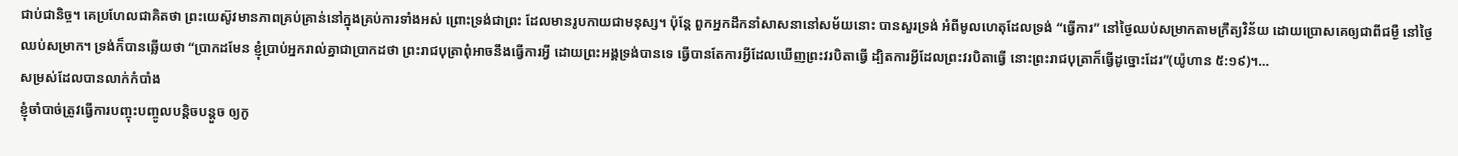ជាប់ជានិច្ច។ គេប្រហែលជាគិតថា ព្រះយេស៊ូវមានភាពគ្រប់គ្រាន់នៅក្នុងគ្រប់ការទាំងអស់ ព្រោះទ្រង់ជាព្រះ ដែលមានរូបកាយជាមនុស្ស។ ប៉ុន្តែ ពួកអ្នកដឹកនាំសាសនានៅសម័យនោះ បានសួរទ្រង់ អំពីមូលហេតុដែលទ្រង់ “ធ្វើការ” នៅថ្ងៃឈប់សម្រាកតាមក្រឹត្យវិន័យ ដោយប្រោសគេឲ្យជាពីជម្ងឺ នៅថ្ងៃឈប់សម្រាក។ ទ្រង់ក៏បានឆ្លើយថា “ប្រាកដមែន ខ្ញុំប្រាប់អ្នករាល់គ្នាជាប្រាកដថា ព្រះរាជបុត្រាពុំអាចនឹងធ្វើការអ្វី ដោយព្រះអង្គទ្រង់បានទេ ធ្វើបានតែការអ្វីដែលឃើញព្រះវរបិតាធ្វើ ដ្បិតការអ្វីដែលព្រះវរបិតាធ្វើ នោះព្រះរាជបុត្រាក៏ធ្វើដូច្នោះដែរ”(យ៉ូហាន ៥:១៩)។…
សម្រស់ដែលបានលាក់កំបាំង
ខ្ញុំចាំបាច់ត្រូវធ្វើការបញ្ចុះបញ្ចូលបន្តិចបន្តួច ឲ្យកូ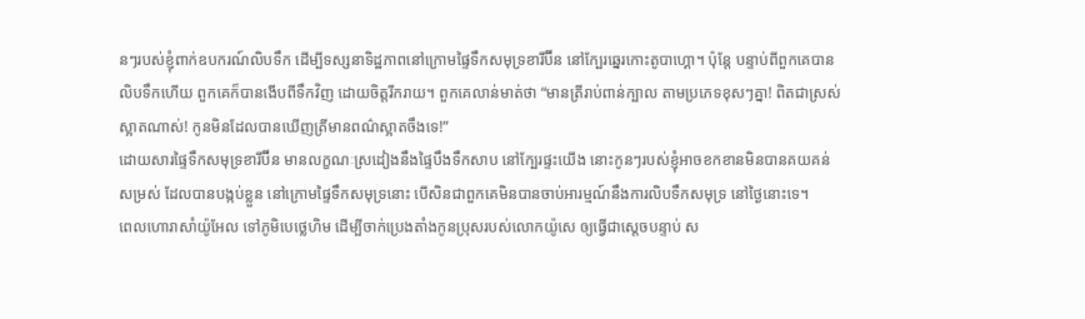នៗរបស់ខ្ញុំពាក់ឧបករណ៍លិបទឹក ដើម្បីទស្សនាទិដ្ឋភាពនៅក្រោមផ្ទៃទឹកសមុទ្រខារីប៊ីន នៅក្បែរឆ្នេរកោះតូបាហ្គោ។ ប៉ុន្តែ បន្ទាប់ពីពួកគេបានលិបទឹកហើយ ពួកគេក៏បានងើបពីទឹកវិញ ដោយចិត្តរីករាយ។ ពួកគេលាន់មាត់ថា “មានត្រីរាប់ពាន់ក្បាល តាមប្រភេទខុសៗគ្នា! ពិតជាស្រស់ស្អាតណាស់! កូនមិនដែលបានឃើញត្រីមានពណ៌ស្អាតចឹងទេ!”
ដោយសារផ្ទៃទឹកសមុទ្រខារីប៊ីន មានលក្ខណៈស្រដៀងនឹងផ្ទៃបឹងទឹកសាប នៅក្បែរផ្ទះយើង នោះកូនៗរបស់ខ្ញុំអាចខកខានមិនបានគយគន់សម្រស់ ដែលបានបង្កប់ខ្លួន នៅក្រោមផ្ទៃទឹកសមុទ្រនោះ បើសិនជាពួកគេមិនបានចាប់អារម្មណ៍នឹងការលិបទឹកសមុទ្រ នៅថ្ងៃនោះទេ។
ពេលហោរាសាំយ៉ូអែល ទៅភូមិបេថ្លេហិម ដើម្បីចាក់ប្រេងតាំងកូនប្រុសរបស់លោកយ៉ូសេ ឲ្យធ្វើជាស្តេចបន្ទាប់ ស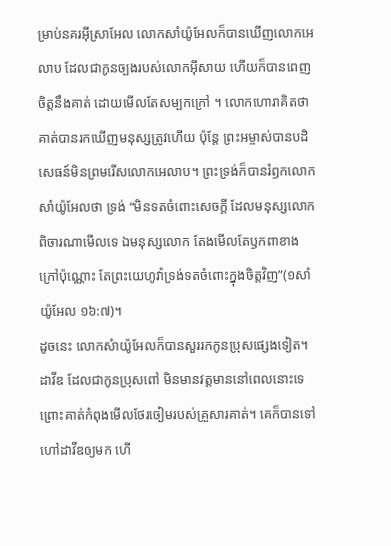ម្រាប់នគរអ៊ីស្រាអែល លោកសាំយ៉ូអែលក៏បានឃើញលោកអេលាប ដែលជាកូនច្បងរបស់លោកអ៊ីសាយ ហើយក៏បានពេញចិត្តនឹងគាត់ ដោយមើលតែសម្បកក្រៅ ។ លោកហោរាគិតថា គាត់បានរកឃើញមនុស្សត្រូវហើយ ប៉ុន្តែ ព្រះអម្ចាស់បានបដិសេធន៍មិនព្រមរើសលោកអេលាប។ ព្រះទ្រង់ក៏បានរំឭកលោកសាំយ៉ូអែលថា ទ្រង់ “មិនទតចំពោះសេចក្តី ដែលមនុស្សលោកពិចារណាមើលទេ ឯមនុស្សលោក តែងមើលតែឫកពាខាងក្រៅប៉ុណ្ណោះ តែព្រះយេហូវ៉ាទ្រង់ទតចំពោះក្នុងចិត្តវិញ”(១សាំយ៉ូអែល ១៦:៧)។
ដូចនេះ លោកសំាយ៉ូអែលក៏បានសួររកកូនប្រុសផ្សេងទៀត។ ដាវីឌ ដែលជាកូនប្រុសពៅ មិនមានវត្តមាននៅពេលនោះទេ ព្រោះគាត់កំពុងមើលថែរចៀមរបស់គ្រួសារគាត់។ គេក៏បានទៅហៅដាវីឌឲ្យមក ហើ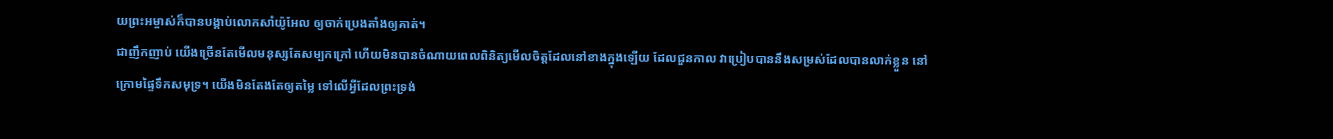យព្រះអម្ចាស់ក៏បានបង្គាប់លោកសាំយ៉ូអែល ឲ្យចាក់ប្រេងតាំងឲ្យគាត់។
ជាញឹកញាប់ យើងច្រើនតែមើលមនុស្សតែសម្បកក្រៅ ហើយមិនបានចំណាយពេលពិនិត្យមើលចិត្តដែលនៅខាងក្នុងឡើយ ដែលជួនកាល វាប្រៀបបាននឹងសម្រស់ដែលបានលាក់ខ្លួន នៅក្រោមផ្ទៃទឹកសមុទ្រ។ យើងមិនតែងតែឲ្យតម្លៃ ទៅលើអ្វីដែលព្រះទ្រង់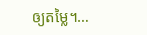ឲ្យតម្លៃ។…